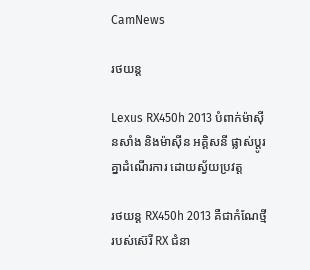CamNews

រថយន្ត

Lexus RX450h 2013 បំពាក់ម៉ាស៊ីនសាំង និងម៉ាស៊ីន អគ្គិសនី ផ្លាស់ប្ដូរគ្នាដំណើរការ ដោយស្វ័យប្រវត្ត

រថយន្ដ RX450h 2013 គឺជាកំណែថ្មីរបស់ស៊េរី RX ជំនា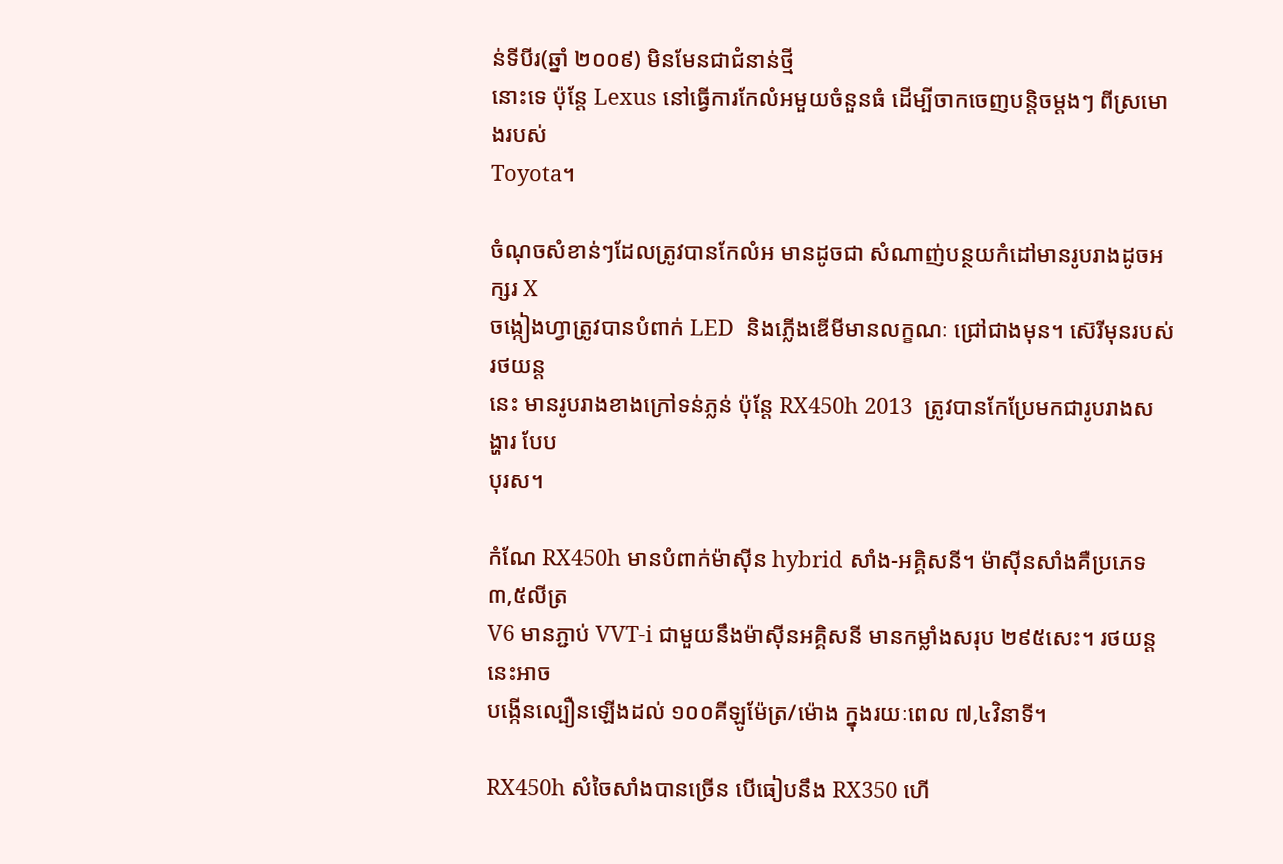ន់ទីបីរ(ឆ្នាំ ២០០៩) មិនមែនជាជំនាន់ថ្មី
នោះទេ ប៉ុន្ដែ Lexus នៅធ្វើការកែលំអមួយចំនួនធំ ដើម្បីចាកចេញបន្ដិចម្ដងៗ ពីស្រមោងរបស់
Toyota។

ចំណុចសំខាន់ៗដែលត្រូវបានកែលំអ មានដូចជា សំណាញ់បន្ថយកំដៅមានរូបរាងដូចអក្សរ X
ចង្កៀងហ្វាត្រូវបានបំពាក់ LED  និងភ្លើងឌើមីមានលក្ខណៈ ជ្រៅជាងមុន។ ស៊េរីមុនរបស់រថយន្ដ
នេះ មានរូបរាងខាងក្រៅទន់ភ្លន់ ប៉ុន្ដែ RX450h 2013  ត្រូវបានកែប្រែមកជារូបរាងសង្ហារ បែប
បុរស។

កំណែ RX450h មានបំពាក់ម៉ាស៊ីន hybrid សាំង-អគ្គិសនី។ ម៉ាស៊ីនសាំងគឺប្រភេទ ៣,៥លីត្រ
V6 មានភ្ជាប់ VVT-i ជាមួយនឹងម៉ាស៊ីនអគ្គិសនី មានកម្លាំងសរុប ២៩៥សេះ។ រថយន្ដនេះអាច
បង្កើនល្បឿនឡើងដល់ ១០០គីឡូម៉ែត្រ/ម៉ោង ក្នុងរយៈពេល ៧,៤វិនាទី។

RX450h សំចៃសាំងបានច្រើន បើធៀបនឹង RX350 ហើ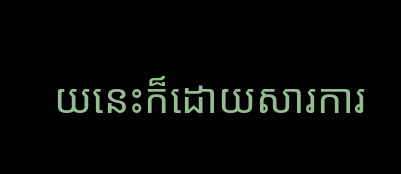យនេះក៏ដោយសារការ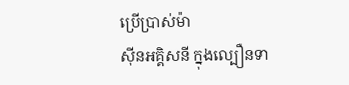ប្រើប្រាស់ម៉ា
ស៊ីនអគ្គិសនី ក្នុងល្បឿនទា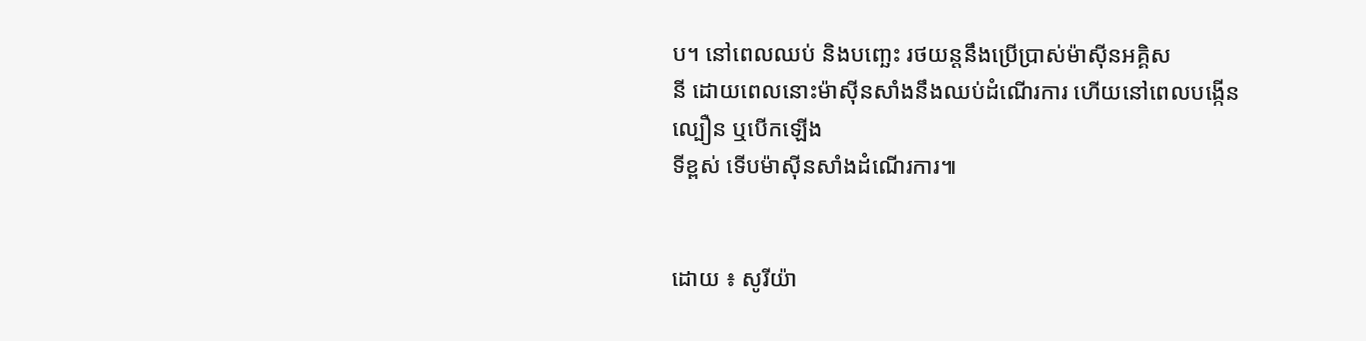ប។ នៅពេលឈប់ និងបញ្ឆេះ រថយន្ដនឹងប្រើប្រាស់ម៉ាស៊ីនអគ្គិស
នី ដោយពេលនោះម៉ាស៊ីនសាំងនឹងឈប់ដំណើរការ ហើយនៅពេលបង្កើនល្បឿន ឬបើកឡើង
ទីខ្ពស់ ទើបម៉ាស៊ីនសាំងដំណើរការ៕


ដោយ ៖ សូរីយ៉ា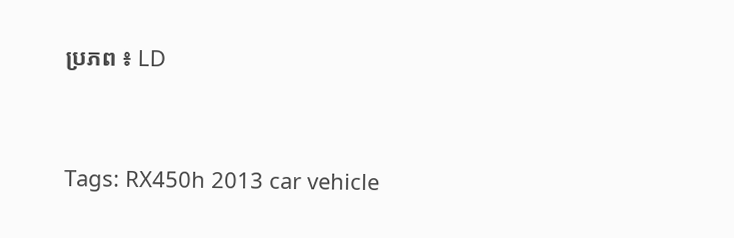ប្រភព ៖ LD




Tags: RX450h 2013 car vehicle